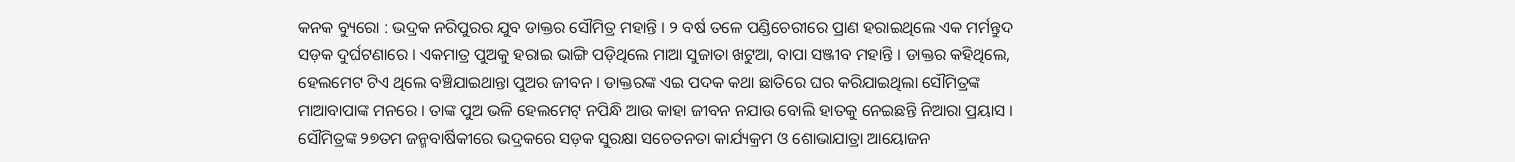କନକ ବ୍ୟୁରୋ : ଭଦ୍ରକ ନରିପୁରର ଯୁବ ଡାକ୍ତର ସୌମିତ୍ର ମହାନ୍ତି । ୨ ବର୍ଷ ତଳେ ପଣ୍ଡିଚେରୀରେ ପ୍ରାଣ ହରାଇଥିଲେ ଏକ ମର୍ମନ୍ତୁଦ ସଡ଼କ ଦୁର୍ଘଟଣାରେ । ଏକମାତ୍ର ପୁଅକୁ ହରାଇ ଭାଙ୍ଗି ପଡ଼ିଥିଲେ ମାଆ ସୁଜାତା ଖଟୁଆ, ବାପା ସଞ୍ଜୀବ ମହାନ୍ତି । ଡାକ୍ତର କହିଥିଲେ, ହେଲମେଟ ଟିଏ ଥିଲେ ବଞ୍ଚିଯାଇଥାନ୍ତା ପୁଅର ଜୀବନ । ଡାକ୍ତରଙ୍କ ଏଇ ପଦକ କଥା ଛାତିରେ ଘର କରିଯାଇଥିଲା ସୌମିତ୍ରଙ୍କ ମାଆବାପାଙ୍କ ମନରେ । ତାଙ୍କ ପୁଅ ଭଳି ହେଲମେଟ୍ ନପିନ୍ଧି ଆଉ କାହା ଜୀବନ ନଯାଉ ବୋଲି ହାତକୁ ନେଇଛନ୍ତି ନିଆରା ପ୍ରୟାସ । ସୌମିତ୍ରଙ୍କ ୨୭ତମ ଜନ୍ମବାର୍ଷିକୀରେ ଭଦ୍ରକରେ ସଡ଼କ ସୁରକ୍ଷା ସଚେତନତା କାର୍ଯ୍ୟକ୍ରମ ଓ ଶୋଭାଯାତ୍ରା ଆୟୋଜନ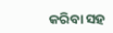କରିବା ସହ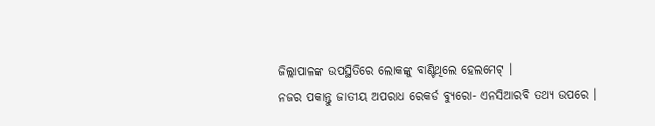ଜିଲ୍ଲାପାଳଙ୍କ ଉପସ୍ଥିତିରେ ଲୋକଙ୍କୁ ବାଣ୍ଟିଥିଲେ ହେଲମେଟ୍ ।
ନଜର ପକାନ୍ତୁ ଜାତୀୟ ଅପରାଧ ରେକର୍ଡ ବ୍ୟୁରୋ- ଏନସିଆରବି ତଥ୍ୟ ଉପରେ ।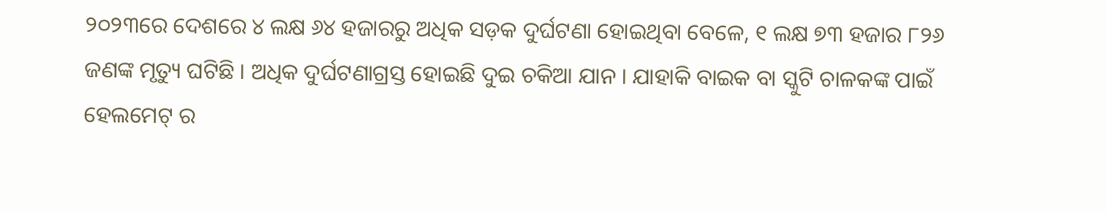୨୦୨୩ରେ ଦେଶରେ ୪ ଲକ୍ଷ ୬୪ ହଜାରରୁ ଅଧିକ ସଡ଼କ ଦୁର୍ଘଟଣା ହୋଇଥିବା ବେଳେ, ୧ ଲକ୍ଷ ୭୩ ହଜାର ୮୨୬ ଜଣଙ୍କ ମୃତ୍ୟୁ ଘଟିଛି । ଅଧିକ ଦୁର୍ଘଟଣାଗ୍ରସ୍ତ ହୋଇଛି ଦୁଇ ଚକିଆ ଯାନ । ଯାହାକି ବାଇକ ବା ସ୍କୁଟି ଚାଳକଙ୍କ ପାଇଁ ହେଲମେଟ୍ ର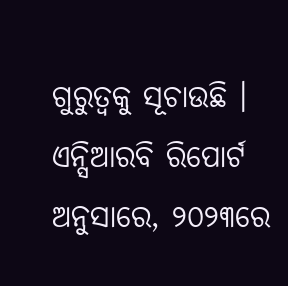ଗୁରୁତ୍ବକୁ ସୂଚାଉଛି । ଏନ୍ସିଆରବି ରିପୋର୍ଟ ଅନୁସାରେ, ୨୦୨୩ରେ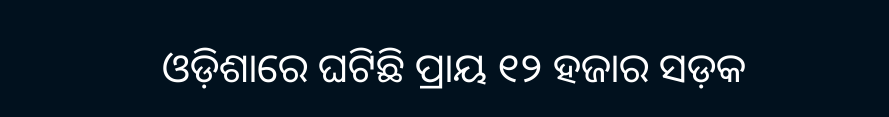ଓଡ଼ିଶାରେ ଘଟିଛି ପ୍ରାୟ ୧୨ ହଜାର ସଡ଼କ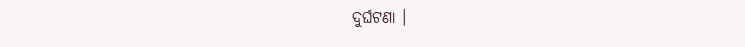ଦୁର୍ଘଟଣା ।